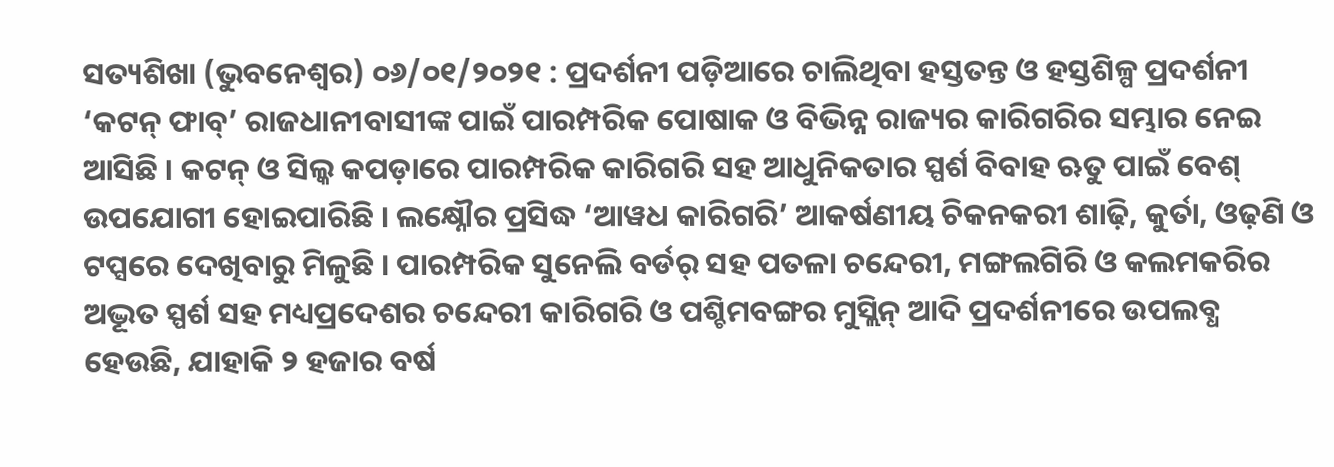ସତ୍ୟଶିଖା (ଭୁବନେଶ୍ୱର) ୦୬/୦୧/୨୦୨୧ : ପ୍ରଦର୍ଶନୀ ପଡ଼ିଆରେ ଚାଲିଥିବା ହସ୍ତତନ୍ତ ଓ ହସ୍ତଶିଳ୍ପ ପ୍ରଦର୍ଶନୀ ‘କଟନ୍ ଫାବ୍’ ରାଜଧାନୀବାସୀଙ୍କ ପାଇଁ ପାରମ୍ପରିକ ପୋଷାକ ଓ ବିଭିନ୍ନ ରାଜ୍ୟର କାରିଗରିର ସମ୍ଭାର ନେଇ ଆସିଛି । କଟନ୍ ଓ ସିଲ୍କ କପଡ଼ାରେ ପାରମ୍ପରିକ କାରିଗରି ସହ ଆଧୁନିକତାର ସ୍ପର୍ଶ ବିବାହ ଋତୁ ପାଇଁ ବେଶ୍ ଉପଯୋଗୀ ହୋଇପାରିଛି । ଲକ୍ଷ୍ନୌର ପ୍ରସିଦ୍ଧ ‘ଆୱଧ କାରିଗରି’ ଆକର୍ଷଣୀୟ ଚିକନକରୀ ଶାଢ଼ି, କୁର୍ତା, ଓଢ଼ଣି ଓ ଟପ୍ସରେ ଦେଖିବାରୁ ମିଳୁଛି । ପାରମ୍ପରିକ ସୁନେଲି ବର୍ଡର୍ ସହ ପତଳା ଚନ୍ଦେରୀ, ମଙ୍ଗଲଗିରି ଓ କଲମକରିର ଅଦ୍ଭୂତ ସ୍ପର୍ଶ ସହ ମଧ୍ୟପ୍ରଦେଶର ଚନ୍ଦେରୀ କାରିଗରି ଓ ପଶ୍ଚିମବଙ୍ଗର ମୁସ୍ଲିନ୍ ଆଦି ପ୍ରଦର୍ଶନୀରେ ଉପଲବ୍ଧ ହେଉଛି, ଯାହାକି ୨ ହଜାର ବର୍ଷ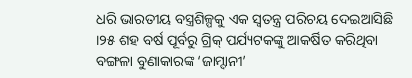ଧରି ଭାରତୀୟ ବସ୍ତ୍ରଶିଳ୍ପକୁ ଏକ ସ୍ବତନ୍ତ୍ର ପରିଚୟ ଦେଇଆସିଛି ।୨୫ ଶହ ବର୍ଷ ପୂର୍ବରୁ ଗ୍ରିକ୍ ପର୍ଯ୍ୟଟକଙ୍କୁ ଆକର୍ଷିତ କରିଥିବା ବଙ୍ଗଳା ବୁଣାକାରଙ୍କ ‘ଜାମ୍ଦାନୀ’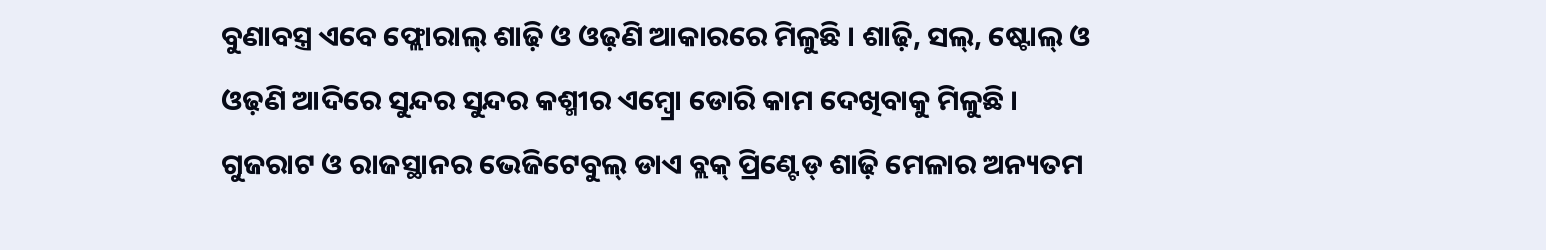ବୁଣାବସ୍ତ୍ର ଏବେ ଫ୍ଲୋରାଲ୍ ଶାଢ଼ି ଓ ଓଢ଼ଣି ଆକାରରେ ମିଳୁଛି । ଶାଢ଼ି, ସଲ୍, ଷ୍ଟୋଲ୍ ଓ ଓଢ଼ଣି ଆଦିରେ ସୁନ୍ଦର ସୁନ୍ଦର କଶ୍ମୀର ଏମ୍ବ୍ରୋ ଡୋରି କାମ ଦେଖିବାକୁ ମିଳୁଛି । ଗୁଜରାଟ ଓ ରାଜସ୍ଥାନର ଭେଜିଟେବୁଲ୍ ଡାଏ ବ୍ଲକ୍ ପ୍ରିଣ୍ଟେଡ୍ ଶାଢ଼ି ମେଳାର ଅନ୍ୟତମ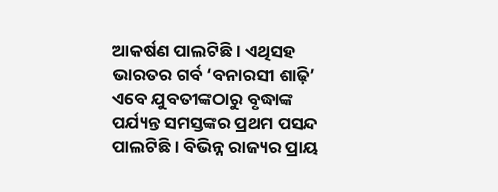ଆକର୍ଷଣ ପାଲଟିଛି । ଏଥିସହ ଭାରତର ଗର୍ବ ‘ବନାରସୀ ଶାଢ଼ି’ ଏବେ ଯୁବତୀଙ୍କଠାରୁ ବୃଦ୍ଧାଙ୍କ ପର୍ଯ୍ୟନ୍ତ ସମସ୍ତଙ୍କର ପ୍ରଥମ ପସନ୍ଦ ପାଲଟିଛି । ବିଭିନ୍ନ ରାଜ୍ୟର ପ୍ରାୟ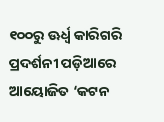୧୦୦ରୁ ଊର୍ଧ୍ବ କାରିଗରି ପ୍ରଦର୍ଶନୀ ପଡ଼ିଆରେ ଆୟୋଜିତ ‘କଟନ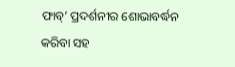ଫାବ୍’ ପ୍ରଦର୍ଶନୀର ଶୋଭାବର୍ଦ୍ଧନ କରିବା ସହ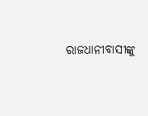ରାଜଧାନୀବାସୀଙ୍କୁ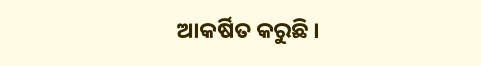ଆକର୍ଷିତ କରୁଛି ।